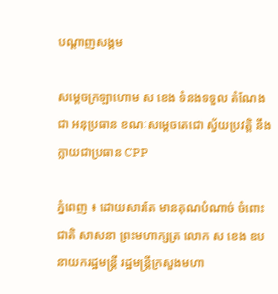បណ្តាញសង្គម

សម្តេចក្រឡាហោម ស ខេង ទំនងទទួល តំណែងជា អនុប្រធាន ខណៈសម្តេចតេជោ ស្វ័យប្រវត្តិ នឹងក្លាយជាប្រធាន CPP

ភ្នំពេញ ៖ ដោយសារតែ មានគុណបំណាច់ ចំពោះជាតិ សាសនា ព្រះមហាក្សត្រ លោក ស ខេង ឧបនាយករដ្ឋមន្រ្តី រដ្ឋមន្រ្តីក្រសួងមហា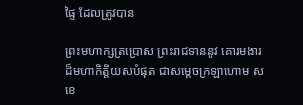ផ្ទៃ ដែលត្រូវបាន

ព្រះមហាក្សត្រប្រោស ព្រះរាជទាននូវ គោរមងារ ដ៏មហាកិត្តិយសបំផុត ជាសម្តេចក្រឡាហោម ស ខេ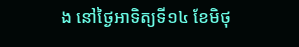ង នៅថ្ងៃអាទិត្យទី១៤ ខែមិថុ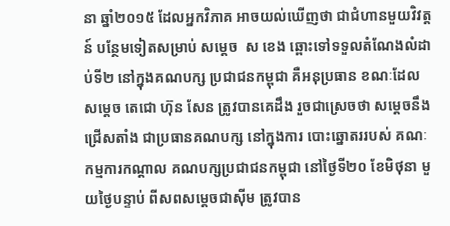នា ឆ្នាំ២០១៥ ដែលអ្នកវិភាគ អាចយល់ឃើញថា ជាជំហានមួយវិវត្តន៍ បន្ថែមទៀតសម្រាប់ សម្តេច  ស ខេង ឆ្ពោះទៅទទួលតំណែងលំដាប់ទី២ នៅក្នុងគណបក្ស ប្រជាជនកម្ពុជា គឺអនុប្រធាន ខណៈដែលសម្តេច តេជោ ហ៊ុន សែន ត្រូវបានគេដឹង រួចជាស្រេចថា សម្តេចនឹងជ្រើសតាំង ជាប្រធានគណបក្ស នៅក្នុងការ បោះឆ្នោតររបស់ គណៈកម្មការកណ្តាល គណបក្សប្រជាជនកម្ពុជា នៅថ្ងៃទី២០ ខែមិថុនា មួយថ្ងៃបន្ទាប់ ពីសពសម្តេចជាស៊ីម ត្រូវបាន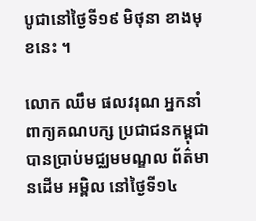បូជានៅថ្ងៃទី១៩ មិថុនា ខាងមុខនេះ ។

លោក ឈឹម ផលវរុណ អ្នកនាំពាក្យគណបក្ស ប្រជាជនកម្ពុជា បានប្រាប់មជ្ឈមមណ្ឌល ព័ត៌មានដើម អម្ពិល នៅថ្ងៃទី១៤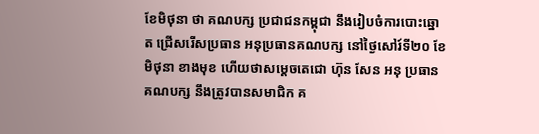ខែមិថុនា ថា គណបក្ស ប្រជាជនកម្ពុជា នឹងរៀបចំការបោះឆ្នោត ជ្រើសរើសប្រធាន អនុប្រធានគណបក្ស នៅថ្ងៃសៅរ៍ទី២០ ខែមិថុនា ខាងមុខ ហើយថាសម្តេចតេជោ ហ៊ុន សែន អនុ ប្រធានគណបក្ស នឹងត្រូវបានសមាជិក គ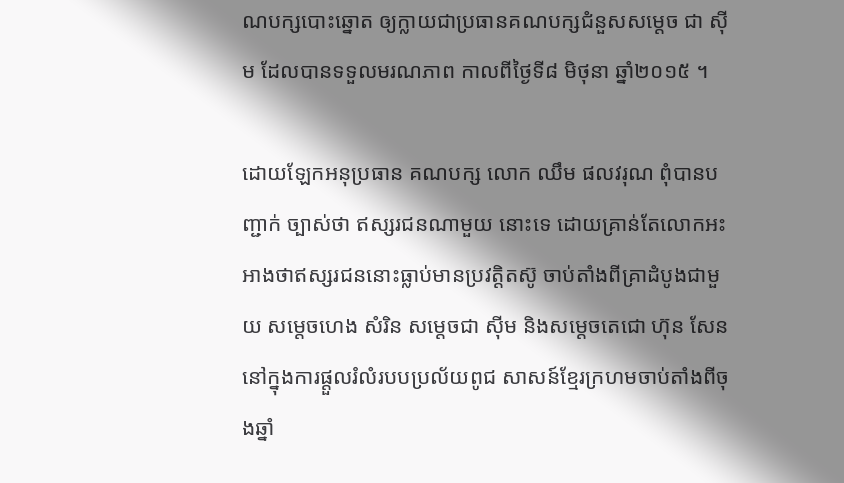ណបក្សបោះឆ្នោត ឲ្យក្លាយជាប្រធានគណបក្សជំនួសសម្តេច ជា ស៊ីម ដែលបានទទួលមរណភាព កាលពីថ្ងៃទី៨ មិថុនា ឆ្នាំ២០១៥ ។

ដោយឡែកអនុប្រធាន គណបក្ស លោក ឈឹម ផលវរុណ ពុំបានបញ្ជាក់ ច្បាស់ថា ឥស្សរជនណាមួយ នោះទេ ដោយគ្រាន់តែលោកអះអាងថាឥស្សរជននោះធ្លាប់មានប្រវត្តិតស៊ូ ចាប់តាំងពីគ្រាដំបូងជាមួយ សម្តេចហេង សំរិន សម្តេចជា ស៊ីម និងសម្តេចតេជោ ហ៊ុន សែន នៅក្នុងការផ្តួលរំលំរបបប្រល័យពូជ សាសន៍ខ្មែរក្រហមចាប់តាំងពីចុងឆ្នាំ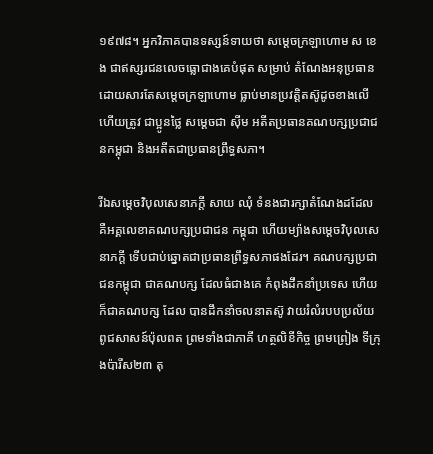១៩៧៨។ អ្នកវិភាគបានទស្សន៍ទាយថា សម្តេចក្រឡាហោម ស ខេង ជាឥស្សរជនលេចធ្លោជាងគេបំផុត សម្រាប់ តំណែងអនុប្រធាន ដោយសារតែសម្តេចក្រឡាហោម ធ្លាប់មានប្រវត្តិតស៊ូដូចខាងលើ ហើយត្រូវ ជាប្អូនថ្លៃ សម្តេចជា ស៊ីម អតីតប្រធានគណបក្សប្រជាជនកម្ពុជា និងអតីតជាប្រធានព្រឹទ្ធសភា។

រីឯសម្តេចវិបុលសេនាភក្តី សាយ ឈុំ ទំនងជារក្សាតំណែងដដែល គឺអគ្គលេខាគណបក្សប្រជាជន កម្ពុជា ហើយម្យ៉ាងសម្តេចវិបុលសេនាភក្តី ទើបជាប់ឆ្នោតជាប្រធានព្រឹទ្ធសភាផងដែរ។ គណបក្សប្រជាជនកម្ពុជា ជាគណបក្ស ដែលធំជាងគេ កំពុងដឹកនាំប្រទេស ហើយក៏ជាគណបក្ស ដែល បានដឹកនាំចលនាតស៊ូ វាយរំលំរបបប្រល័យ ពូជសាសន៍ប៉ុលពត ព្រមទាំងជាភាគី ហត្ថលិខីកិច្ច ព្រមព្រៀង ទីក្រុងប៉ារីស២៣ តុ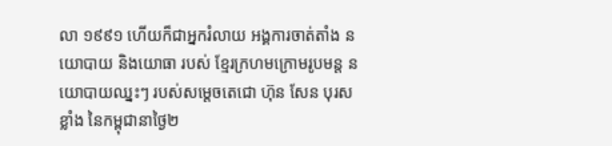លា ១៩៩១ ហើយក៏ជាអ្នករំលាយ អង្គការចាត់តាំង នយោបាយ និងយោធា របស់ ខ្មែរក្រហមក្រោមរូបមន្ត នយោបាយឈ្នះៗ របស់សម្តេចតេជោ ហ៊ុន សែន បុរសខ្លាំង នៃកម្ពុជានាថ្ងៃ២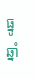ធ្នូ  ឆ្នាំ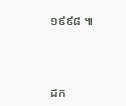១៩៩៨ ៕



ដក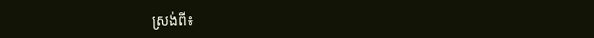ស្រង់ពី៖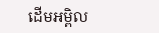ដើមអម្ពិល